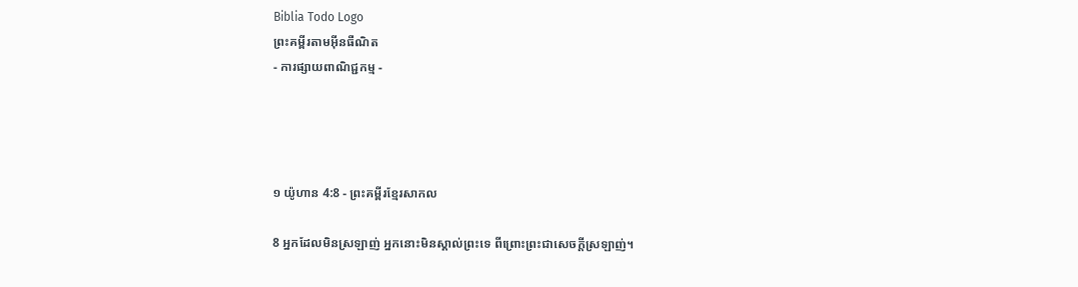Biblia Todo Logo
ព្រះគម្ពីរតាមអ៊ីនធឺណិត
- ការផ្សាយពាណិជ្ជកម្ម -




១ យ៉ូហាន 4:8 - ព្រះគម្ពីរខ្មែរសាកល

8 អ្នកដែលមិនស្រឡាញ់ អ្នកនោះមិនស្គាល់ព្រះទេ ពីព្រោះព្រះជាសេចក្ដីស្រឡាញ់។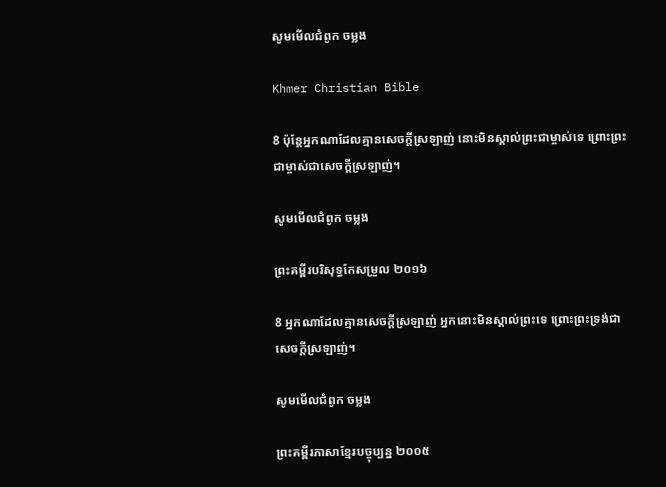សូមមើលជំពូក ចម្លង

Khmer Christian Bible

8 ប៉ុន្ដែអ្នកណាដែលគ្មានសេចក្ដីស្រឡាញ់ នោះមិនស្គាល់ព្រះជាម្ចាស់ទេ ព្រោះព្រះជាម្ចាស់ជាសេចក្ដីស្រឡាញ់។

សូមមើលជំពូក ចម្លង

ព្រះគម្ពីរបរិសុទ្ធកែសម្រួល ២០១៦

8 អ្នកណាដែលគ្មានសេចក្ដីស្រឡាញ់ អ្នកនោះមិនស្គាល់ព្រះទេ ព្រោះព្រះ‌ទ្រង់ជាសេចក្ដីស្រឡាញ់។

សូមមើលជំពូក ចម្លង

ព្រះគម្ពីរភាសាខ្មែរបច្ចុប្បន្ន ២០០៥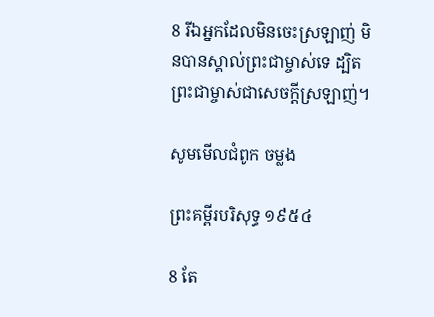8 រីឯអ្នកដែលមិនចេះស្រឡាញ់ មិនបានស្គាល់ព្រះ‌ជា‌ម្ចាស់ទេ ដ្បិតព្រះ‌ជា‌ម្ចាស់ជាសេចក្ដីស្រឡាញ់។

សូមមើលជំពូក ចម្លង

ព្រះគម្ពីរបរិសុទ្ធ ១៩៥៤

8 តែ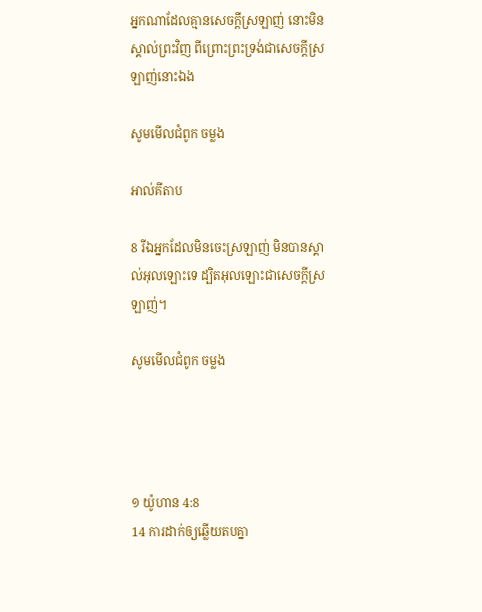អ្នកណាដែលគ្មានសេចក្ដីស្រឡាញ់ នោះមិនស្គាល់ព្រះវិញ ពីព្រោះព្រះ‌ទ្រង់ជាសេចក្ដីស្រឡាញ់នោះឯង

សូមមើលជំពូក ចម្លង

អាល់គីតាប

8 រីឯអ្នកដែលមិនចេះស្រឡាញ់ មិនបានស្គាល់អុលឡោះទេ ដ្បិតអុលឡោះជាសេចក្ដីស្រឡាញ់។

សូមមើលជំពូក ចម្លង




១ យ៉ូហាន 4:8
14 ការដាក់ឲ្យឆ្លើយតបគ្នា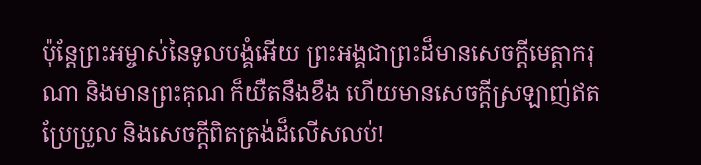ប៉ុន្តែព្រះអម្ចាស់នៃទូលបង្គំអើយ ព្រះអង្គជាព្រះដ៏មានសេចក្ដីមេត្តាករុណា និងមានព្រះគុណ ក៏យឺតនឹងខឹង ហើយមានសេចក្ដីស្រឡាញ់ឥតប្រែប្រួល និងសេចក្ដីពិតត្រង់ដ៏លើសលប់!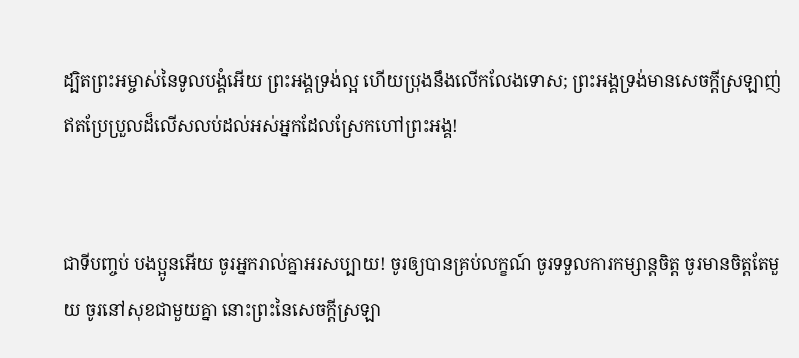ដ្បិតព្រះអម្ចាស់នៃទូលបង្គំអើយ ព្រះអង្គទ្រង់ល្អ ហើយប្រុងនឹងលើកលែងទោស; ព្រះអង្គទ្រង់មានសេចក្ដីស្រឡាញ់ឥតប្រែប្រួលដ៏លើសលប់ដល់អស់អ្នកដែលស្រែកហៅព្រះអង្គ!


ជាទីបញ្ចប់ បងប្អូនអើយ ចូរអ្នករាល់គ្នាអរសប្បាយ! ចូរឲ្យបានគ្រប់លក្ខណ៍ ចូរទទួលការកម្សាន្តចិត្ត ចូរមានចិត្តតែមួយ ចូរនៅសុខជាមួយគ្នា នោះព្រះនៃសេចក្ដីស្រឡា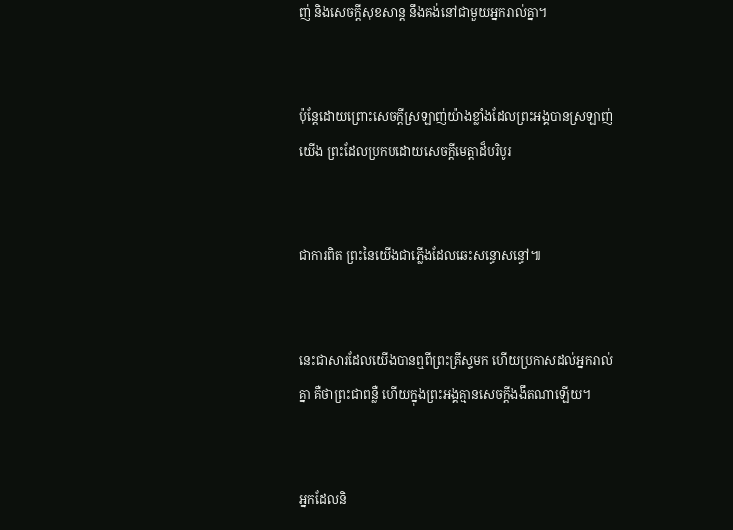ញ់ និងសេចក្ដីសុខសាន្ត នឹងគង់នៅជាមួយអ្នករាល់គ្នា។


ប៉ុន្តែដោយព្រោះសេចក្ដីស្រឡាញ់យ៉ាងខ្លាំងដែលព្រះអង្គបានស្រឡាញ់យើង ព្រះដែលប្រកបដោយសេចក្ដីមេត្តាដ៏បរិបូរ


ជាការពិត ព្រះនៃយើងជាភ្លើងដែលឆេះសន្ធោសន្ធៅ៕


នេះជាសារដែលយើងបានឮពីព្រះគ្រីស្ទមក ហើយប្រកាសដល់អ្នករាល់គ្នា គឺថាព្រះជាពន្លឺ ហើយក្នុងព្រះអង្គគ្មានសេចក្ដីងងឹតណាឡើយ។


អ្នកដែលនិ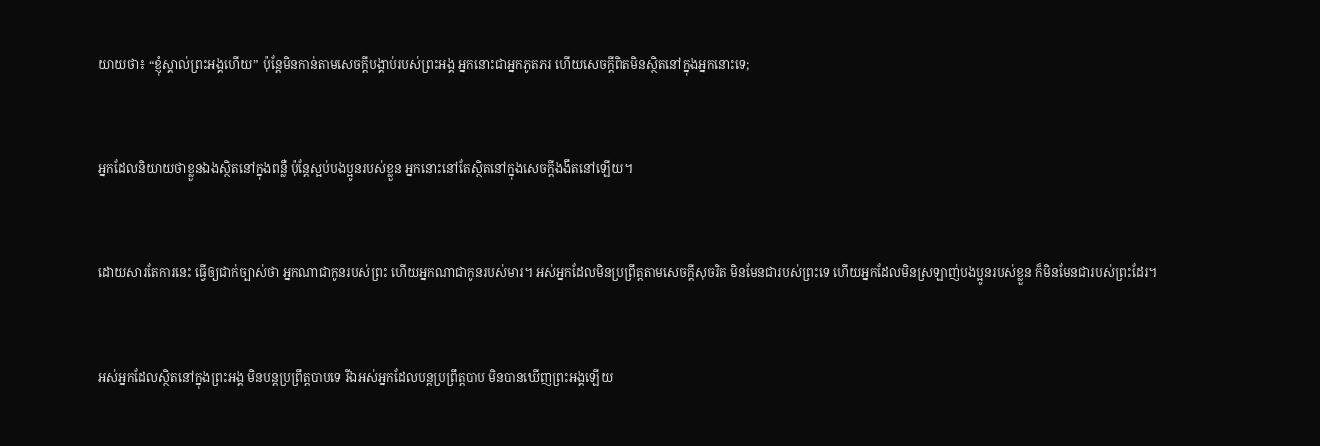យាយថា៖ “ខ្ញុំស្គាល់ព្រះអង្គហើយ” ប៉ុន្តែមិនកាន់តាមសេចក្ដីបង្គាប់របស់ព្រះអង្គ អ្នកនោះជាអ្នកភូតភរ ហើយសេចក្ដីពិតមិនស្ថិតនៅក្នុងអ្នកនោះទេ;


អ្នកដែលនិយាយថាខ្លួនឯងស្ថិតនៅក្នុងពន្លឺ ប៉ុន្តែស្អប់បងប្អូនរបស់ខ្លួន អ្នកនោះនៅតែស្ថិតនៅក្នុងសេចក្ដីងងឹតនៅឡើយ។


ដោយសារតែការនេះ ធ្វើឲ្យជាក់ច្បាស់ថា អ្នកណាជាកូនរបស់ព្រះ ហើយអ្នកណាជាកូនរបស់មារ។ អស់អ្នកដែលមិនប្រព្រឹត្តតាមសេចក្ដីសុចរិត មិនមែនជារបស់ព្រះទេ ហើយអ្នកដែលមិនស្រឡាញ់បងប្អូនរបស់ខ្លួន ក៏មិនមែនជារបស់ព្រះដែរ។


អស់អ្នកដែលស្ថិតនៅក្នុងព្រះអង្គ មិនបន្តប្រព្រឹត្តបាបទេ រីឯអស់អ្នកដែលបន្តប្រព្រឹត្តបាប មិនបានឃើញព្រះអង្គឡើយ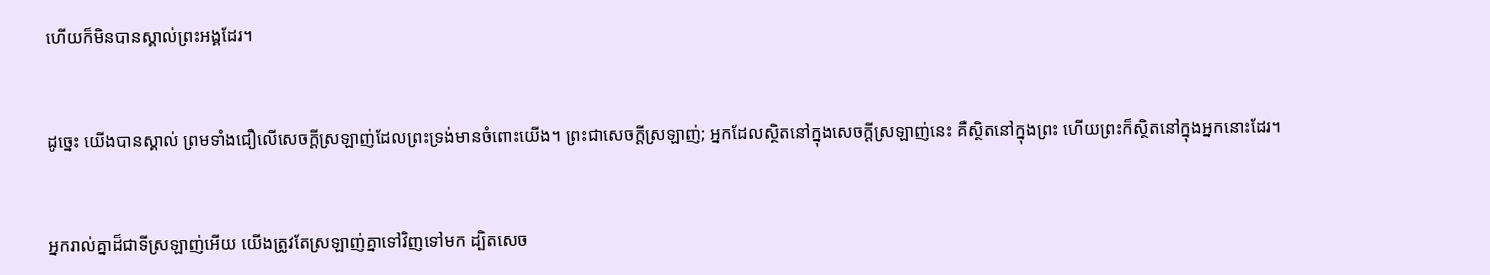ហើយក៏មិនបានស្គាល់ព្រះអង្គដែរ។


ដូច្នេះ យើងបានស្គាល់ ព្រមទាំងជឿលើសេចក្ដីស្រឡាញ់ដែលព្រះទ្រង់មានចំពោះយើង។ ព្រះជាសេចក្ដីស្រឡាញ់; អ្នកដែលស្ថិតនៅក្នុងសេចក្ដីស្រឡាញ់នេះ គឺស្ថិតនៅក្នុងព្រះ ហើយព្រះក៏ស្ថិតនៅក្នុងអ្នកនោះដែរ។


អ្នករាល់គ្នាដ៏ជាទីស្រឡាញ់អើយ យើងត្រូវតែស្រឡាញ់គ្នាទៅវិញទៅមក ដ្បិតសេច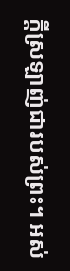ក្ដីស្រឡាញ់ជារបស់ព្រះ។ អស់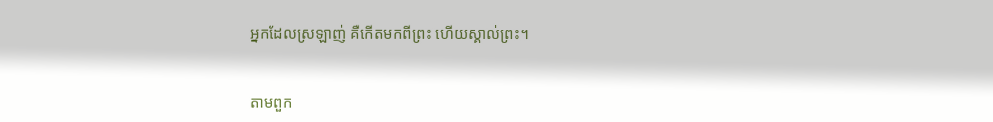អ្នកដែលស្រឡាញ់ គឺកើតមកពីព្រះ ហើយស្គាល់ព្រះ។


តាមពួក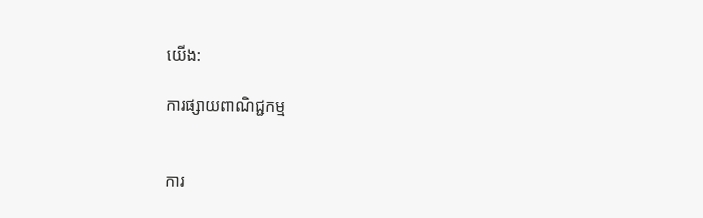យើង:

ការផ្សាយពាណិជ្ជកម្ម


ការ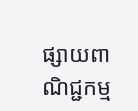ផ្សាយពាណិជ្ជកម្ម